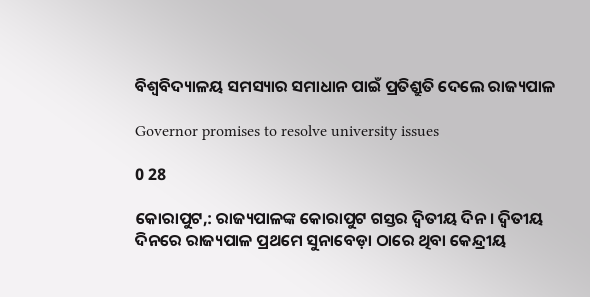ବିଶ୍ୱବିଦ୍ୟାଳୟ ସମସ୍ୟାର ସମାଧାନ ପାଇଁ ପ୍ରତିଶ୍ରୁତି ଦେଲେ ରାଜ୍ୟପାଳ

Governor promises to resolve university issues

0 28

କୋରାପୁଟ,: ରାଜ୍ୟପାଳଙ୍କ କୋରାପୁଟ ଗସ୍ତର ଦ୍ୱିତୀୟ ଦିନ । ଦ୍ୱିତୀୟ ଦିନରେ ରାଜ୍ୟପାଳ ପ୍ରଥମେ ସୁନାବେଡ଼ା ଠାରେ ଥିବା କେନ୍ଦ୍ରୀୟ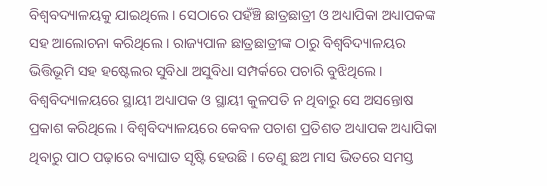ବିଶ୍ୱବଦ୍ୟାଳୟକୁ ଯାଇଥିଲେ । ସେଠାରେ ପହଁଞ୍ଚି ଛାତ୍ରଛାତ୍ରୀ ଓ ଅଧ୍ୟାପିକା ଅଧ୍ୟାପକଙ୍କ ସହ ଆଲୋଚନା କରିଥିଲେ । ରାଜ୍ୟପାଳ ଛାତ୍ରଛାତ୍ରୀଙ୍କ ଠାରୁ ବିଶ୍ୱବିଦ୍ୟାଳୟର ଭିତ୍ତିଭୂମି ସହ ହଷ୍ଟେଲର ସୁବିଧା ଅସୁବିଧା ସମ୍ପର୍କରେ ପଚାରି ବୁଝିଥିଲେ । ବିଶ୍ୱବିଦ୍ୟାଳୟରେ ସ୍ଥାୟୀ ଅଧ୍ୟାପକ ଓ ସ୍ଥାୟୀ କୁଳପତି ନ ଥିବାରୁ ସେ ଅସନ୍ତୋଷ ପ୍ରକାଶ କରିଥିଲେ । ବିଶ୍ୱବିଦ୍ୟାଳୟରେ କେବଳ ପଚାଶ ପ୍ରତିଶତ ଅଧ୍ୟାପକ ଅଧ୍ୟାପିକା ଥିବାରୁ ପାଠ ପଢ଼ାରେ ବ୍ୟାଘାତ ସୃଷ୍ଟି ହେଉଛି । ତେଣୁ ଛଅ ମାସ ଭିତରେ ସମସ୍ତ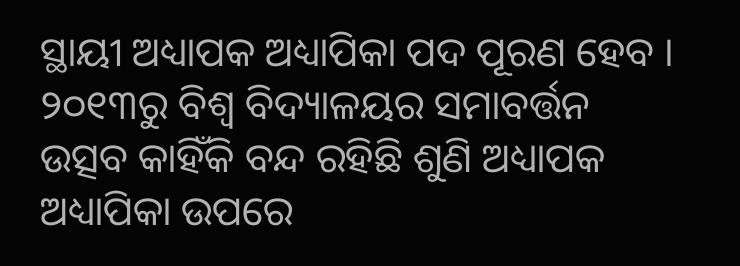ସ୍ଥାୟୀ ଅଧ୍ୟାପକ ଅଧ୍ୟାପିକା ପଦ ପୂରଣ ହେବ । ୨୦୧୩ରୁ ବିଶ୍ୱ ବିଦ୍ୟାଳୟର ସମାବର୍ତ୍ତନ ଉତ୍ସବ କାହିଁକି ବନ୍ଦ ରହିଛି ଶୁଣି ଅଧ୍ୟାପକ ଅଧ୍ୟାପିକା ଉପରେ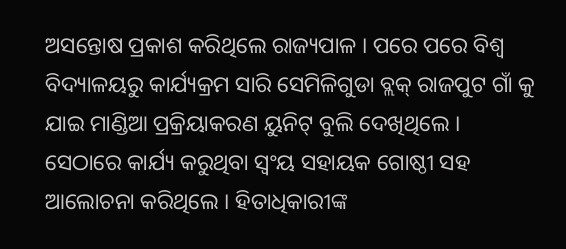ଅସନ୍ତୋଷ ପ୍ରକାଶ କରିଥିଲେ ରାଜ୍ୟପାଳ । ପରେ ପରେ ବିଶ୍ୱ ବିଦ୍ୟାଳୟରୁ କାର୍ଯ୍ୟକ୍ରମ ସାରି ସେମିଳିଗୁଡା ବ୍ଲକ୍ ରାଜପୁଟ ଗାଁ କୁ ଯାଇ ମାଣ୍ଡିଆ ପ୍ରକ୍ରିୟାକରଣ ୟୁନିଟ୍‌ ବୁଲି ଦେଖିଥିଲେ । ସେଠାରେ କାର୍ଯ୍ୟ କରୁଥିବା ସ୍ୱଂୟ ସହାୟକ ଗୋଷ୍ଠୀ ସହ ଆଲୋଚନା କରିଥିଲେ । ହିତାଧିକାରୀଙ୍କ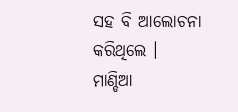ସହ ବି ଆଲୋଚନା କରିଥିଲେ । ମାଣ୍ଡିଆ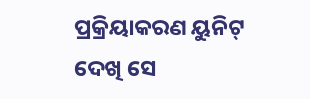ପ୍ରକ୍ରିୟାକରଣ ୟୁନିଟ୍‌ ଦେଖି ସେ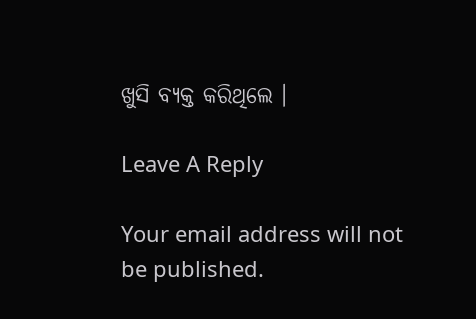ଖୁସି ବ୍ୟକ୍ତ କରିଥିଲେ ।

Leave A Reply

Your email address will not be published.